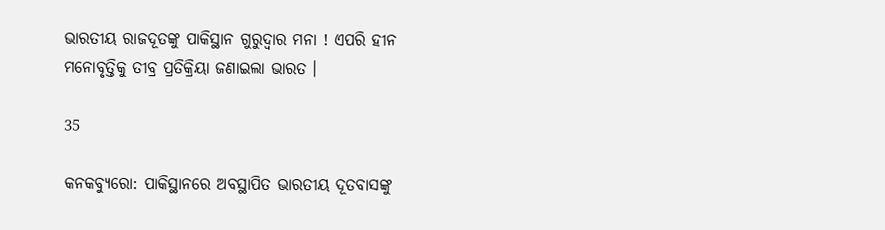ଭାରତୀୟ ରାଜଦୂତଙ୍କୁ ପାକିସ୍ଥାନ ଗୁରୁଦ୍ୱାର ମନା ! ଏପରି ହୀନ ମନୋବୃତ୍ତିକୁ ତୀବ୍ର ପ୍ରତିକ୍ରିୟା ଜଣାଇଲା ଭାରତ ।

35

କନକବ୍ୟୁରୋ: ପାକିସ୍ଥାନରେ ଅବସ୍ଥାପିତ ଭାରତୀୟ ଦୂତବାସଙ୍କୁ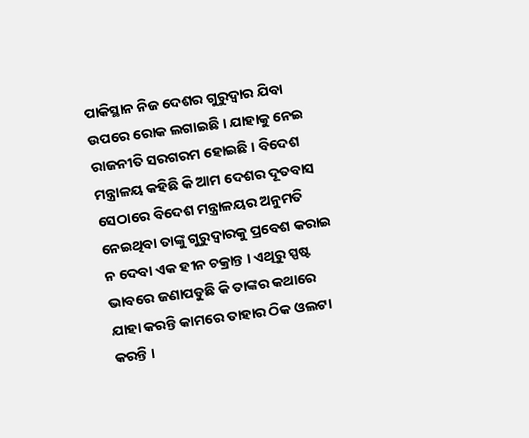ପାକିସ୍ଥାନ ନିଜ ଦେଶର ଗୁରୁଦ୍ୱାର ଯିବା ଉପରେ ରୋକ ଲଗାଇଛି । ଯାହାକୁ ନେଇ ରାଜନୀତି ସରଗରମ ହୋଇଛି । ବିଦେଶ ମନ୍ତ୍ରାଳୟ କହିଛି କି ଆମ ଦେଶର ଦୂତବାସ ସେଠାରେ ବିଦେଶ ମନ୍ତ୍ରାଳୟର ଅନୁମତି ନେଇଥିବା ତାଙ୍କୁ ଗୁରୁଦ୍ୱାରକୁ ପ୍ରବେଶ କରାଇ ନ ଦେବା ଏକ ହୀନ ଚକ୍ରାନ୍ତ । ଏଥିରୁ ସ୍ପଷ୍ଟ ଭାବରେ ଜଣାପଡୁଛି କି ତାଙ୍କର କଥାରେ ଯାହା କରନ୍ତି କାମରେ ତାହାର ଠିକ ଓଲଟା କରନ୍ତି ।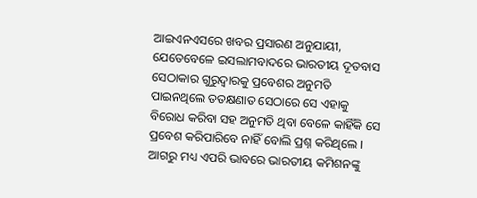ଆଇଏନଏସରେ ଖବର ପ୍ରସାରଣ ଅନୁଯାୟୀ, ଯେତେବେଳେ ଇସଲାମବାଦରେ ଭାରତୀୟ ଦୂତବାସ ସେଠାକାର ଗୁରୁଦ୍ୱାରକୁ ପ୍ରବେଶର ଅନୁମତି ପାଇନଥିଲେ ତତକ୍ଷଣାତ ସେଠାରେ ସେ ଏହାକୁ ବିରୋଧ କରିବା ସହ ଅନୁମତି ଥିବା ବେଳେ କାହିଁକି ସେ ପ୍ରବେଶ କରିପାରିବେ ନାହିଁ ବୋଲି ପ୍ରଶ୍ନ କରିଥିଲେ । ଆଗରୁ ମଧ୍ୟ ଏପରି ଭାବରେ ଭାରତୀୟ କମିଶନଙ୍କୁ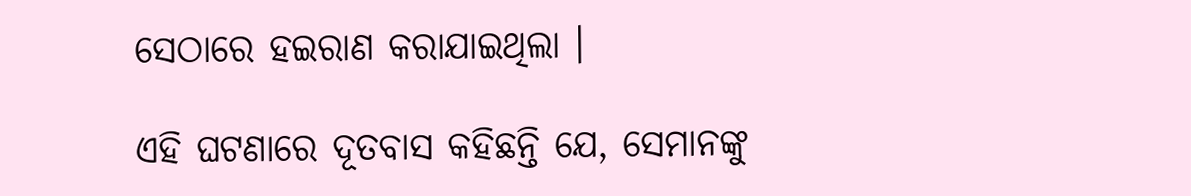ସେଠାରେ ହଇରାଣ କରାଯାଇଥିଲା ।

ଏହି ଘଟଣାରେ ଦୂତବାସ କହିଛନ୍ତି ଯେ, ସେମାନଙ୍କୁ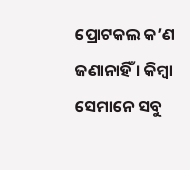ପ୍ରୋଟକଲ କ’ଣ ଜଣାନାହିଁ । କିମ୍ବା ସେମାନେ ସବୁ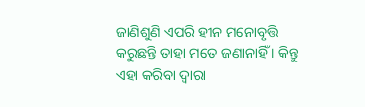ଜାଣିଶୁଣି ଏପରି ହୀନ ମନୋବୃତ୍ତି କରୁଛନ୍ତି ତାହା ମତେ ଜଣାନାହିଁ । କିନ୍ତୁ ଏହା କରିବା ଦ୍ୱାରା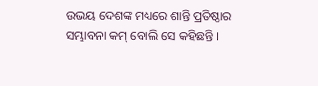ଉଭୟ ଦେଶଙ୍କ ମଧ୍ୟରେ ଶାନ୍ତି ପ୍ରତିଷ୍ଠାର ସମ୍ଭାବନା କମ୍ ବୋଲି ସେ କହିଛନ୍ତି ।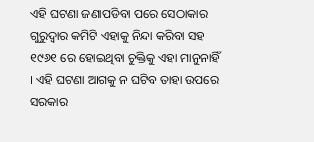ଏହି ଘଟଣା ଜଣାପଡିବା ପରେ ସେଠାକାର ଗୁରୁଦ୍ୱାର କମିଟି ଏହାକୁ ନିନ୍ଦା କରିବା ସହ ୧୯୬୧ ରେ ହୋଇଥିବା ଚୁକ୍ତିକୁ ଏହା ମାନୁନାହିଁ । ଏହି ଘଟଣା ଆଗକୁ ନ ଘଟିବ ତାହା ଉପରେ ସରକାର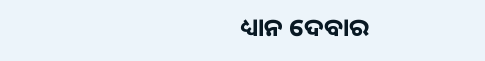ଧ୍ୟାନ ଦେବାର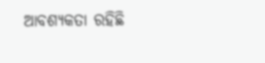ଆବଶ୍ୟକତା ରହିଛି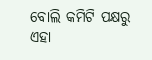ବୋଲି କମିଟି ପକ୍ଷରୁ ଏହା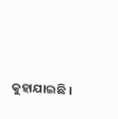କୁହାଯାଇଛି ।